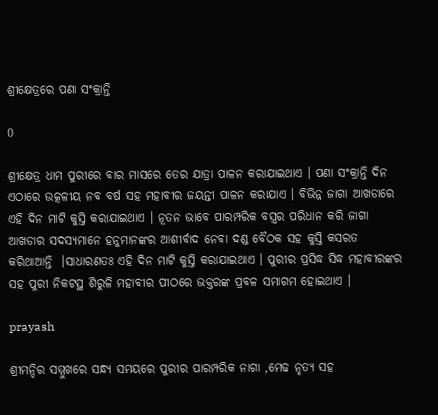ଶ୍ରୀକ୍ଷେତ୍ରରେ ପଣା ସଂକ୍ରାନ୍ତି

0

ଶ୍ରୀକ୍ଷେତ୍ର ଧାମ ପୁରୀରେ ବାର ମାସରେ ତେର ଯାତ୍ରା ପାଳନ କରାଯାଇଥାଏ । ପଣା ସଂକ୍ରାନ୍ତି ଦିନ ଏଠାରେ ଉତ୍କଳୀୟ ନବ ବର୍ଷ ସହ ମହାବୀର ଜୟନ୍ତୀ ପାଳନ କରାଯାଏ । ବିଭିନ୍ନ ଜାଗା ଆଖଡାରେ ଏହି ଦିନ ମାଟି କୁସ୍ତି କରାଯାଇଥାଏ । ନୂତନ ଭାବେ ପାରମ୍ପରିକ ବସ୍ତ୍ରର ପରିଧାନ କରି ଜାଗା ଆଖଡାର ସଦସ୍ୟମାନେ ହନୁମାନଙ୍କର ଆଶୀର୍ବାଦ ନେବା ଦଣ୍ଡ ବୈଠକ ସହ କୁସ୍ତି କସରତ କରିଥାଆନ୍ତି  ।ସାଧାରଣତଃ ଏହି ଦିନ ମାଟି କୁସ୍ତି କରାଯାଇଥାଏ । ପୁରୀର ପ୍ରସିଦ୍ଧ ସିଦ୍ଧ ମହାବୀରଙ୍କର ସହ ପୁରୀ ନିକଟସ୍ଥ ଶିରୁଳି ମହାବୀର ପୀଠରେ ଭକ୍ତରଙ୍କ ପ୍ରବଳ ସମାଗମ ହୋଇଥାଏ ।

prayash

ଶ୍ରୀମନ୍ଦିର ସମ୍ମୁଖରେ ସନ୍ଧ୍ୟ ସମୟରେ ପୁରୀର ପାରମ୍ପରିକ ନାଗା ,ମେଢ ନୃତ୍ୟ ସହ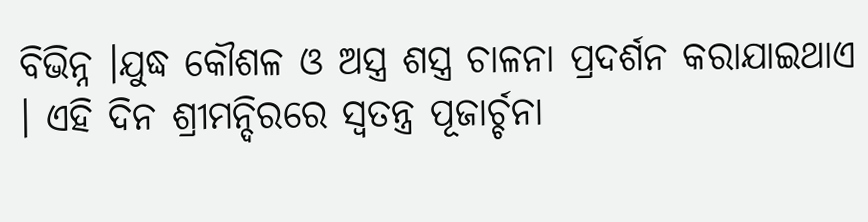ବିଭିନ୍ନ ।ଯୁଦ୍ଧ କୌଶଳ ଓ ଅସ୍ତ୍ର ଶସ୍ତ୍ର ଚାଳନା ପ୍ରଦର୍ଶନ କରାଯାଇଥାଏ । ଏହି ଦିନ ଶ୍ରୀମନ୍ଦିରରେ ସ୍ୱତନ୍ତ୍ର ପୂଜାର୍ଚ୍ଚନା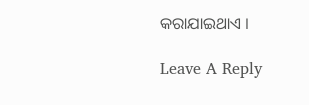କରାଯାଇଥାଏ ।

Leave A Reply